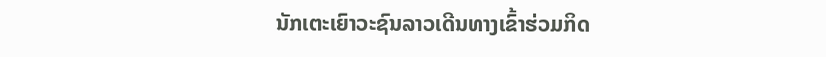ນັກເຕະເຍົາວະຊົນລາວເດີນທາງເຂົ້າຮ່ວມກິດ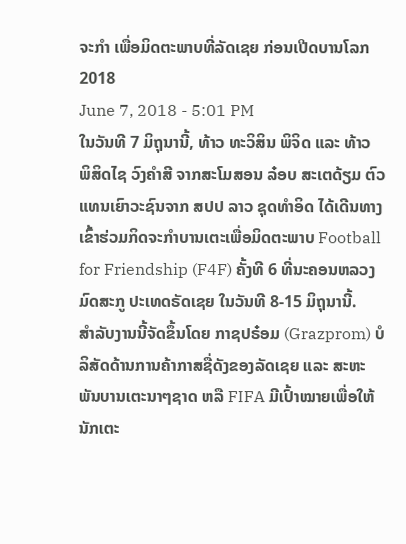ຈະກໍາ ເພື່ອມິດຕະພາບທີ່ລັດເຊຍ ກ່ອນເປີດບານໂລກ 2018
June 7, 2018 - 5:01 PM
ໃນວັນທີ 7 ມິຖຸນານີ້, ທ້າວ ທະວິສິນ ພິຈິດ ແລະ ທ້າວ ພິສິດໄຊ ວົງຄໍາສີ ຈາກສະໂມສອນ ລ໋ອບ ສະເຕດ້ຽມ ຕົວແທນເຍົາວະຊົນຈາກ ສປປ ລາວ ຊຸດທຳອິດ ໄດ້ເດີນທາງເຂົ້າຮ່ວມກິດຈະກຳບານເຕະເພື່ອມິດຕະພາບ Football for Friendship (F4F) ຄັ້ງທີ 6 ທີ່ນະຄອນຫລວງມົດສະກູ ປະເທດຣັດເຊຍ ໃນວັນທີ 8-15 ມິຖຸນານີ້.
ສຳລັບງານນີ້ຈັດຂຶ້ນໂດຍ ກາຊປຣ໋ອມ (Grazprom) ບໍລິສັດດ້ານການຄ້າກາສຊື່ດັງຂອງລັດເຊຍ ແລະ ສະຫະພັນບານເຕະນາໆຊາດ ຫລື FIFA ມີເປົ້າໝາຍເພື່ອໃຫ້ນັກເຕະ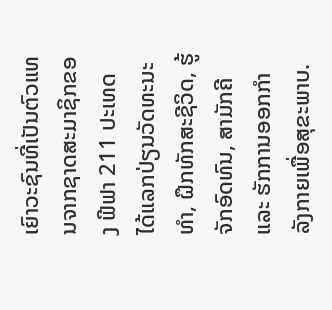ເຍົາວະຊົນທີ່ເປັນຕົວແທນຈາກຊາດສະມາຊິກຂອງ ຟີຟາ 211 ປະເທດ ໄດ້ແລກປ່ຽນວັດທະນະທຳ, ຝຶກທັກສະຊີວິດ, ຮູ້ຈັກອົດທົນ, ສາມັກຄີ ແລະ ຮັກການອອກກຳລັງກາຍເພື່ອສຸຂະພາບ.